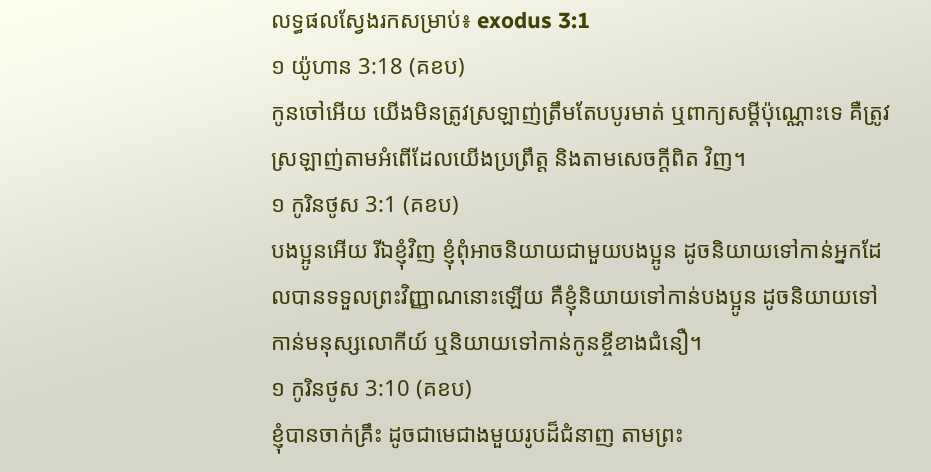លទ្ធផលស្វែងរកសម្រាប់៖ exodus 3:1
១ យ៉ូហាន 3:18 (គខប)
កូនចៅអើយ យើងមិនត្រូវស្រឡាញ់ត្រឹមតែបបូរមាត់ ឬពាក្យសម្ដីប៉ុណ្ណោះទេ គឺត្រូវស្រឡាញ់តាមអំពើដែលយើងប្រព្រឹត្ត និងតាមសេចក្ដីពិត វិញ។
១ កូរិនថូស 3:1 (គខប)
បងប្អូនអើយ រីឯខ្ញុំវិញ ខ្ញុំពុំអាចនិយាយជាមួយបងប្អូន ដូចនិយាយទៅកាន់អ្នកដែលបានទទួលព្រះវិញ្ញាណនោះឡើយ គឺខ្ញុំនិយាយទៅកាន់បងប្អូន ដូចនិយាយទៅកាន់មនុស្សលោកីយ៍ ឬនិយាយទៅកាន់កូនខ្ចីខាងជំនឿ។
១ កូរិនថូស 3:10 (គខប)
ខ្ញុំបានចាក់គ្រឹះ ដូចជាមេជាងមួយរូបដ៏ជំនាញ តាមព្រះ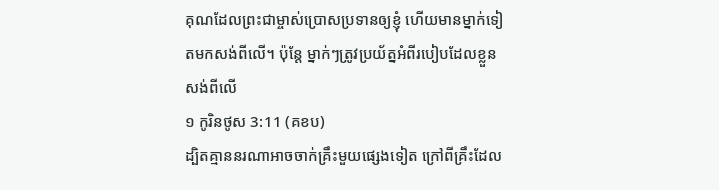គុណដែលព្រះជាម្ចាស់ប្រោសប្រទានឲ្យខ្ញុំ ហើយមានម្នាក់ទៀតមកសង់ពីលើ។ ប៉ុន្តែ ម្នាក់ៗត្រូវប្រយ័ត្នអំពីរបៀបដែលខ្លួនសង់ពីលើ
១ កូរិនថូស 3:11 (គខប)
ដ្បិតគ្មាននរណាអាចចាក់គ្រឹះមួយផ្សេងទៀត ក្រៅពីគ្រឹះដែល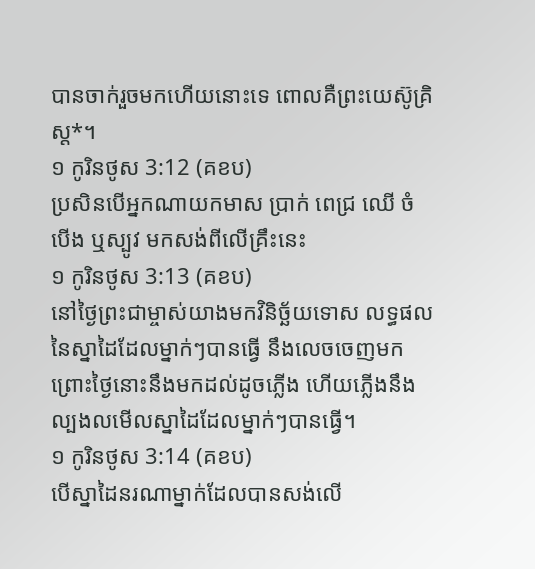បានចាក់រួចមកហើយនោះទេ ពោលគឺព្រះយេស៊ូគ្រិស្ត*។
១ កូរិនថូស 3:12 (គខប)
ប្រសិនបើអ្នកណាយកមាស ប្រាក់ ពេជ្រ ឈើ ចំបើង ឬស្បូវ មកសង់ពីលើគ្រឹះនេះ
១ កូរិនថូស 3:13 (គខប)
នៅថ្ងៃព្រះជាម្ចាស់យាងមកវិនិច្ឆ័យទោស លទ្ធផលនៃស្នាដៃដែលម្នាក់ៗបានធ្វើ នឹងលេចចេញមក ព្រោះថ្ងៃនោះនឹងមកដល់ដូចភ្លើង ហើយភ្លើងនឹងល្បងលមើលស្នាដៃដែលម្នាក់ៗបានធ្វើ។
១ កូរិនថូស 3:14 (គខប)
បើស្នាដៃនរណាម្នាក់ដែលបានសង់លើ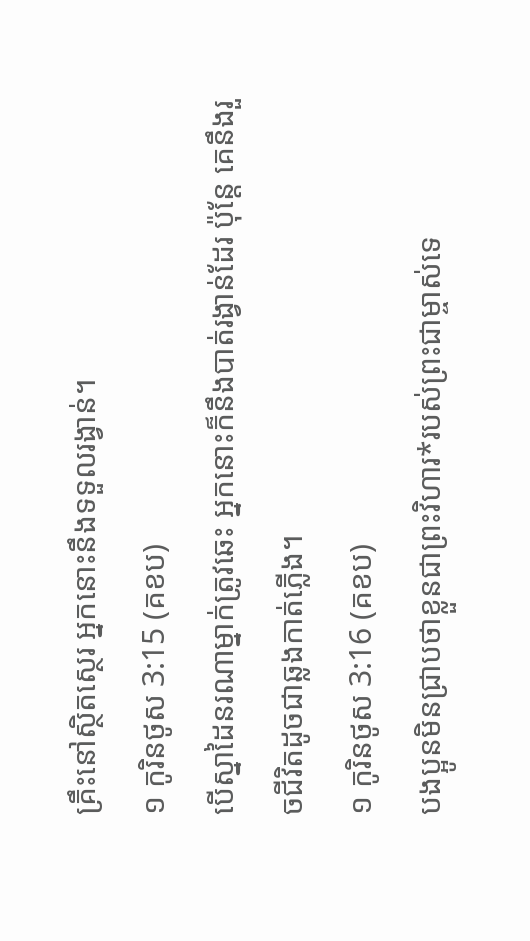គ្រឹះនៅស្ថិតស្ថេរ អ្នកនោះនឹងទទួលរង្វាន់។
១ កូរិនថូស 3:15 (គខប)
បើស្នាដៃនរណាម្នាក់ត្រូវឆេះ អ្នកនោះក៏នឹងបាត់រង្វាន់ដែរ ប៉ុន្តែ គេនឹងរួចជីវិតដូចជាឆ្លងកាត់ភ្លើង។
១ កូរិនថូស 3:16 (គខប)
បងប្អូនមិនជ្រាបថាខ្លួនជាព្រះវិហារ*របស់ព្រះជាម្ចាស់ទេ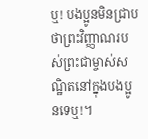ឬ! បងប្អូនមិនជ្រាបថាព្រះវិញ្ញាណរបស់ព្រះជាម្ចាស់សណ្ឋិតនៅក្នុងបងប្អូនទេឬ!។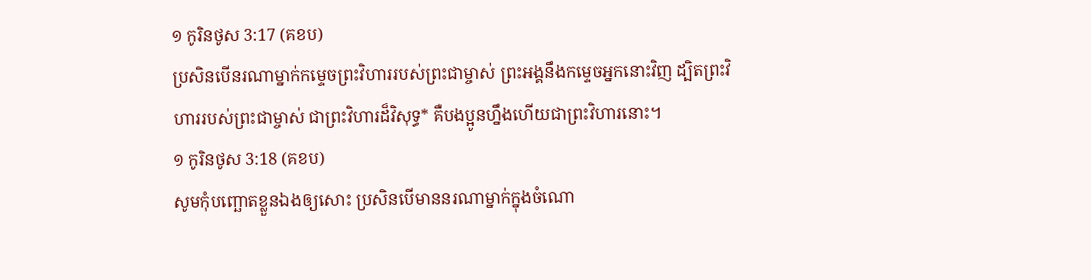១ កូរិនថូស 3:17 (គខប)
ប្រសិនបើនរណាម្នាក់កម្ទេចព្រះវិហាររបស់ព្រះជាម្ចាស់ ព្រះអង្គនឹងកម្ទេចអ្នកនោះវិញ ដ្បិតព្រះវិហាររបស់ព្រះជាម្ចាស់ ជាព្រះវិហារដ៏វិសុទ្ធ* គឺបងប្អូនហ្នឹងហើយជាព្រះវិហារនោះ។
១ កូរិនថូស 3:18 (គខប)
សូមកុំបញ្ឆោតខ្លួនឯងឲ្យសោះ ប្រសិនបើមាននរណាម្នាក់ក្នុងចំណោ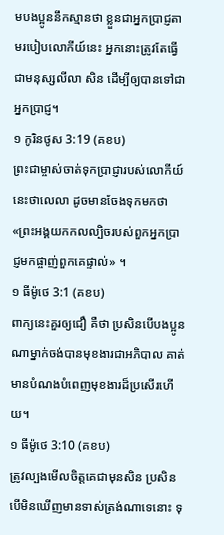មបងប្អូននឹកស្មានថា ខ្លួនជាអ្នកប្រាជ្ញតាមរបៀបលោកីយ៍នេះ អ្នកនោះត្រូវតែធ្វើជាមនុស្សលីលា សិន ដើម្បីឲ្យបានទៅជាអ្នកប្រាជ្ញ។
១ កូរិនថូស 3:19 (គខប)
ព្រះជាម្ចាស់ចាត់ទុកប្រាជ្ញារបស់លោកីយ៍នេះថាលេលា ដូចមានចែងទុកមកថា «ព្រះអង្គយកកលល្បិចរបស់ពួកអ្នកប្រាជ្ញមកផ្ចាញ់ពួកគេផ្ទាល់» ។
១ ធីម៉ូថេ 3:1 (គខប)
ពាក្យនេះគួរឲ្យជឿ គឺថា ប្រសិនបើបងប្អូនណាម្នាក់ចង់បានមុខងារជាអភិបាល គាត់មានបំណងបំពេញមុខងារដ៏ប្រសើរហើយ។
១ ធីម៉ូថេ 3:10 (គខប)
ត្រូវល្បងមើលចិត្តគេជាមុនសិន ប្រសិនបើមិនឃើញមានទាស់ត្រង់ណាទេនោះ ទុ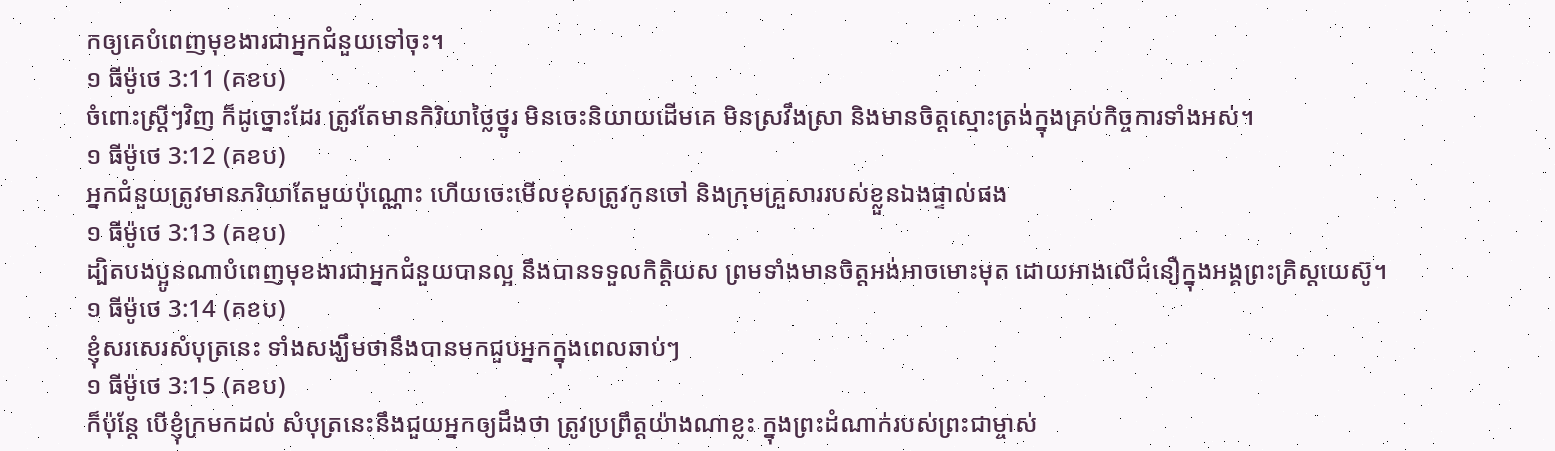កឲ្យគេបំពេញមុខងារជាអ្នកជំនួយទៅចុះ។
១ ធីម៉ូថេ 3:11 (គខប)
ចំពោះស្ត្រីៗវិញ ក៏ដូច្នោះដែរ ត្រូវតែមានកិរិយាថ្លៃថ្នូរ មិនចេះនិយាយដើមគេ មិនស្រវឹងស្រា និងមានចិត្តស្មោះត្រង់ក្នុងគ្រប់កិច្ចការទាំងអស់។
១ ធីម៉ូថេ 3:12 (គខប)
អ្នកជំនួយត្រូវមានភរិយាតែមួយប៉ុណ្ណោះ ហើយចេះមើលខុសត្រូវកូនចៅ និងក្រុមគ្រួសាររបស់ខ្លួនឯងផ្ទាល់ផង
១ ធីម៉ូថេ 3:13 (គខប)
ដ្បិតបងប្អូនណាបំពេញមុខងារជាអ្នកជំនួយបានល្អ នឹងបានទទួលកិត្តិយស ព្រមទាំងមានចិត្តអង់អាចមោះមុត ដោយអាងលើជំនឿក្នុងអង្គព្រះគ្រិស្តយេស៊ូ។
១ ធីម៉ូថេ 3:14 (គខប)
ខ្ញុំសរសេរសំបុត្រនេះ ទាំងសង្ឃឹមថានឹងបានមកជួបអ្នកក្នុងពេលឆាប់ៗ
១ ធីម៉ូថេ 3:15 (គខប)
ក៏ប៉ុន្តែ បើខ្ញុំក្រមកដល់ សំបុត្រនេះនឹងជួយអ្នកឲ្យដឹងថា ត្រូវប្រព្រឹត្តយ៉ាងណាខ្លះ ក្នុងព្រះដំណាក់របស់ព្រះជាម្ចាស់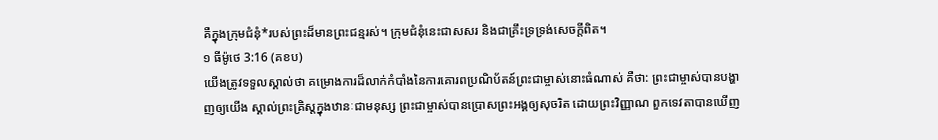គឺក្នុងក្រុមជំនុំ*របស់ព្រះដ៏មានព្រះជន្មរស់។ ក្រុមជំនុំនេះជាសសរ និងជាគ្រឹះទ្រទ្រង់សេចក្ដីពិត។
១ ធីម៉ូថេ 3:16 (គខប)
យើងត្រូវទទួលស្គាល់ថា គម្រោងការដ៏លាក់កំបាំងនៃការគោរពប្រណិប័តន៍ព្រះជាម្ចាស់នោះធំណាស់ គឺថា: ព្រះជាម្ចាស់បានបង្ហាញឲ្យយើង ស្គាល់ព្រះគ្រិស្តក្នុងឋានៈជាមនុស្ស ព្រះជាម្ចាស់បានប្រោសព្រះអង្គឲ្យសុចរិត ដោយព្រះវិញ្ញាណ ពួកទេវតាបានឃើញ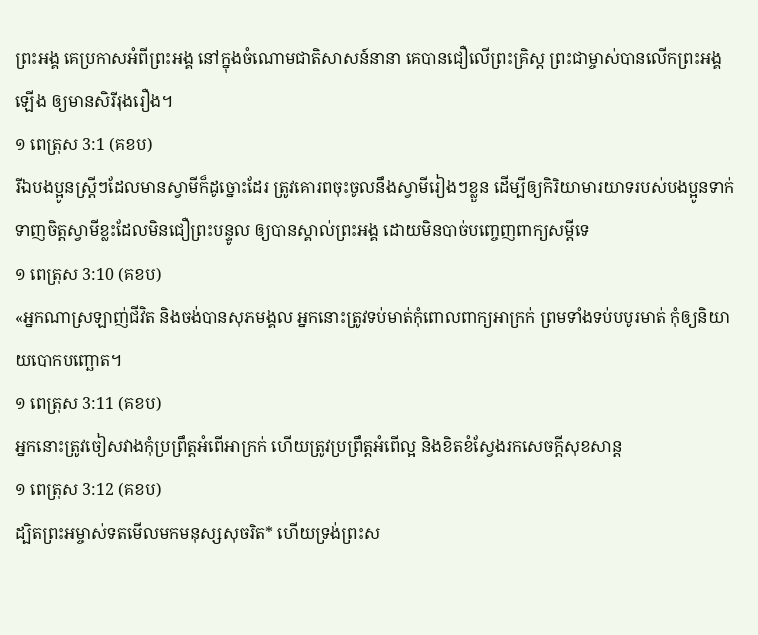ព្រះអង្គ គេប្រកាសអំពីព្រះអង្គ នៅក្នុងចំណោមជាតិសាសន៍នានា គេបានជឿលើព្រះគ្រិស្ត ព្រះជាម្ចាស់បានលើកព្រះអង្គឡើង ឲ្យមានសិរីរុងរឿង។
១ ពេត្រុស 3:1 (គខប)
រីឯបងប្អូនស្ត្រីៗដែលមានស្វាមីក៏ដូច្នោះដែរ ត្រូវគោរពចុះចូលនឹងស្វាមីរៀងៗខ្លួន ដើម្បីឲ្យកិរិយាមារយាទរបស់បងប្អូនទាក់ទាញចិត្តស្វាមីខ្លះដែលមិនជឿព្រះបន្ទូល ឲ្យបានស្គាល់ព្រះអង្គ ដោយមិនបាច់បញ្ចេញពាក្យសម្ដីទេ
១ ពេត្រុស 3:10 (គខប)
«អ្នកណាស្រឡាញ់ជីវិត និងចង់បានសុភមង្គល អ្នកនោះត្រូវទប់មាត់កុំពោលពាក្យអាក្រក់ ព្រមទាំងទប់បបូរមាត់ កុំឲ្យនិយាយបោកបញ្ឆោត។
១ ពេត្រុស 3:11 (គខប)
អ្នកនោះត្រូវចៀសវាងកុំប្រព្រឹត្តអំពើអាក្រក់ ហើយត្រូវប្រព្រឹត្តអំពើល្អ និងខិតខំស្វែងរកសេចក្ដីសុខសាន្ត
១ ពេត្រុស 3:12 (គខប)
ដ្បិតព្រះអម្ចាស់ទតមើលមកមនុស្សសុចរិត* ហើយទ្រង់ព្រះស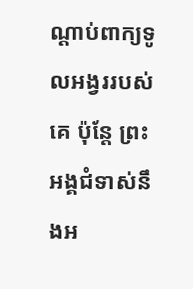ណ្ដាប់ពាក្យទូលអង្វររបស់គេ ប៉ុន្តែ ព្រះអង្គជំទាស់នឹងអ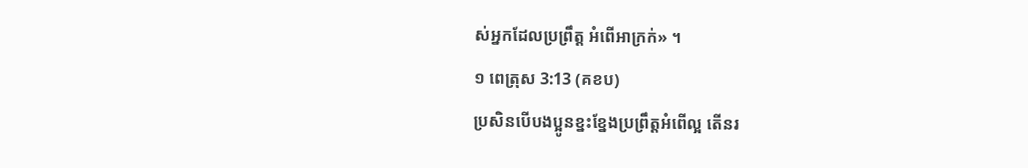ស់អ្នកដែលប្រព្រឹត្ត អំពើអាក្រក់» ។
១ ពេត្រុស 3:13 (គខប)
ប្រសិនបើបងប្អូនខ្នះខ្នែងប្រព្រឹត្តអំពើល្អ តើនរ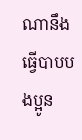ណានឹងធ្វើបាបបងប្អូន